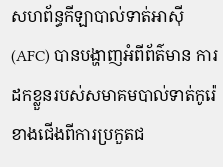សហព័ន្ធកីឡាបាល់ទាត់អាស៊ី (AFC) បានបង្ហាញអំពីព័ត៌មាន ការដកខ្លួនរបស់សមាគមបាល់ទាត់កូរ៉េខាងជើងពីការប្រកួតជ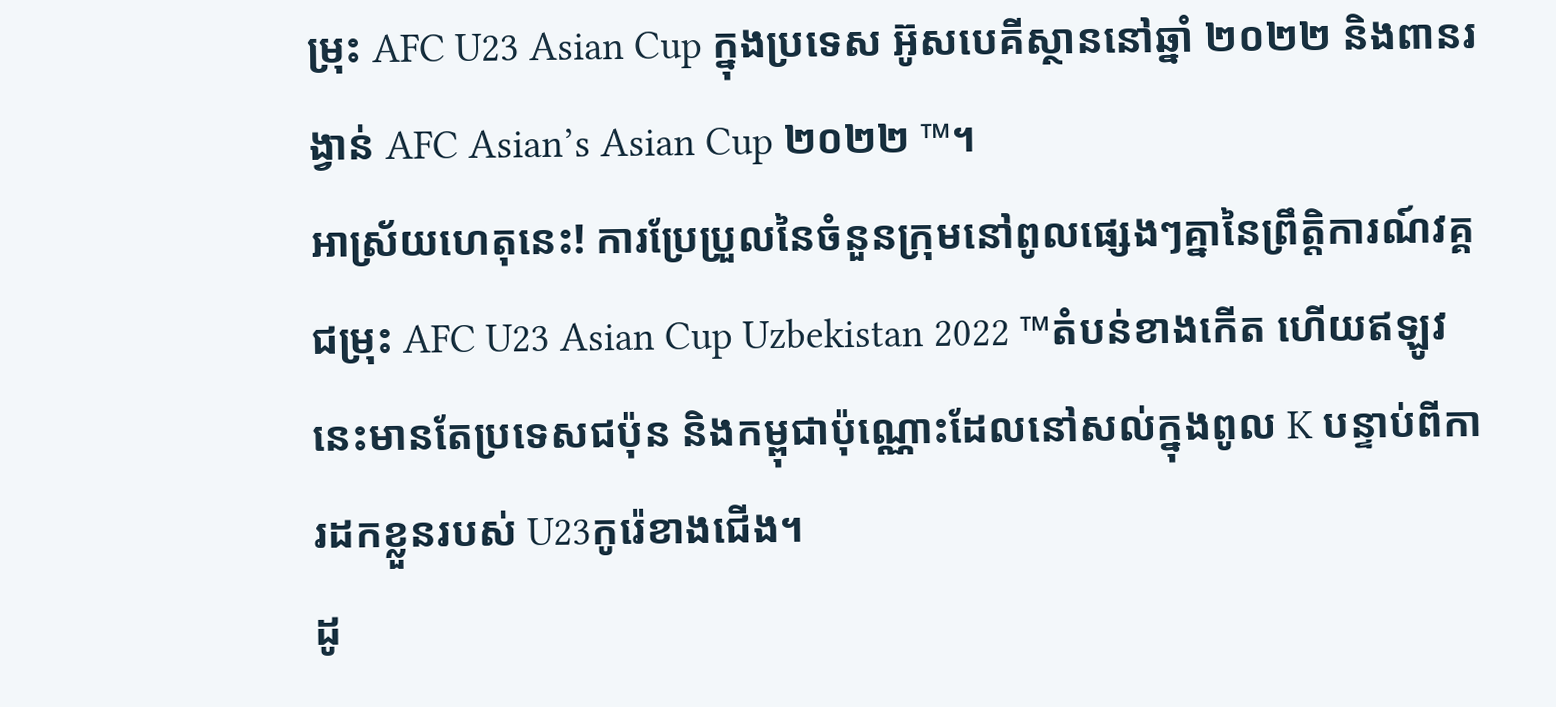ម្រុះ AFC U23 Asian Cup ក្នុងប្រទេស អ៊ូសបេគីស្ថាននៅឆ្នាំ ២០២២ និងពានរង្វាន់ AFC Asian’s Asian Cup ២០២២ ™។
អាស្រ័យហេតុនេះ! ការប្រែប្រួលនៃចំនួនក្រុមនៅពូលផ្សេងៗគ្នានៃព្រឹត្តិការណ៍វគ្គជម្រុះ AFC U23 Asian Cup Uzbekistan 2022 ™តំបន់ខាងកើត ហើយឥឡូវនេះមានតែប្រទេសជប៉ុន និងកម្ពុជាប៉ុណ្ណោះដែលនៅសល់ក្នុងពូល K បន្ទាប់ពីការដកខ្លួនរបស់ U23កូរ៉េខាងជើង។
ដូ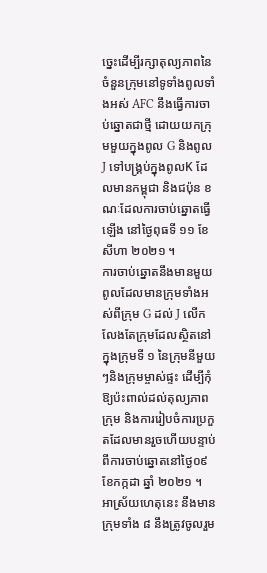ច្នេះដើម្បីរក្សាតុល្យភាពនៃចំនួនក្រុមនៅទូទាំងពូលទាំងអស់ AFC នឹងធ្វើការចាប់ឆ្នោតជាថ្មី ដោយយកក្រុមមួយក្នុងពូល G និងពូល J ទៅបង្គ្រប់ក្នុងពូលK ដែលមានកម្ពុជា និងជប៉ុន ខណៈដែលការចាប់ឆ្នោតធ្វើឡើង នៅថ្ងៃពុធទី ១១ ខែសីហា ២០២១ ។
ការចាប់ឆ្នោតនឹងមានមួយពូលដែលមានក្រុមទាំងអស់ពីក្រុម G ដល់ J លើកលែងតែក្រុមដែលស្ថិតនៅក្នុងក្រុមទី ១ នៃក្រុមនីមួយៗនិងក្រុមម្ចាស់ផ្ទះ ដើម្បីកុំឱ្យប៉ះពាល់ដល់តុល្យភាពក្រុម និងការរៀបចំការប្រកួតដែលមានរួចហើយបន្ទាប់ពីការចាប់ឆ្នោតនៅថ្ងៃ០៩ ខែកក្កដា ឆ្នាំ ២០២១ ។
អាស្រ័យហេតុនេះ នឹងមានក្រុមទាំង ៨ នឹងត្រូវចូលរួម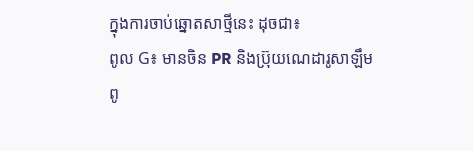ក្នុងការចាប់ឆ្នោតសាថ្មីនេះ ដុចជា៖
ពូល G៖ មានចិន PR និងប្រ៊ុយណេដារូសាឡឹម
ពូ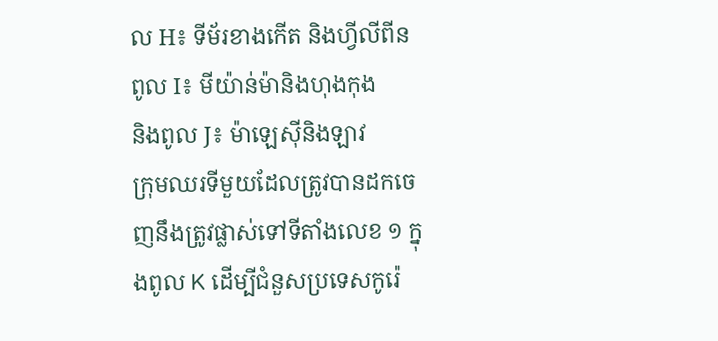ល H៖ ទីម័រខាងកើត និងហ្វីលីពីន
ពូល I៖ មីយ៉ាន់ម៉ានិងហុងកុង
និងពូល J៖ ម៉ាឡេស៊ីនិងឡាវ
ក្រុមឈរទីមួយដែលត្រូវបានដកចេញនឹងត្រូវផ្លាស់ទៅទីតាំងលេខ ១ ក្នុងពូល K ដើម្បីជំនួសប្រទេសកូរ៉េ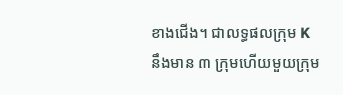ខាងជើង។ ជាលទ្ធផលក្រុម K នឹងមាន ៣ ក្រុមហើយមួយក្រុម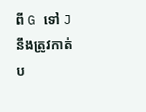ពី G ទៅ J នឹងត្រូវកាត់ប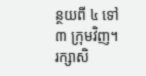ន្ថយពី ៤ ទៅ ៣ ក្រុមវិញ។
រក្សាសិ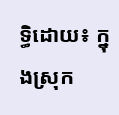ទ្ធិដោយ៖ ក្នុងស្រុក